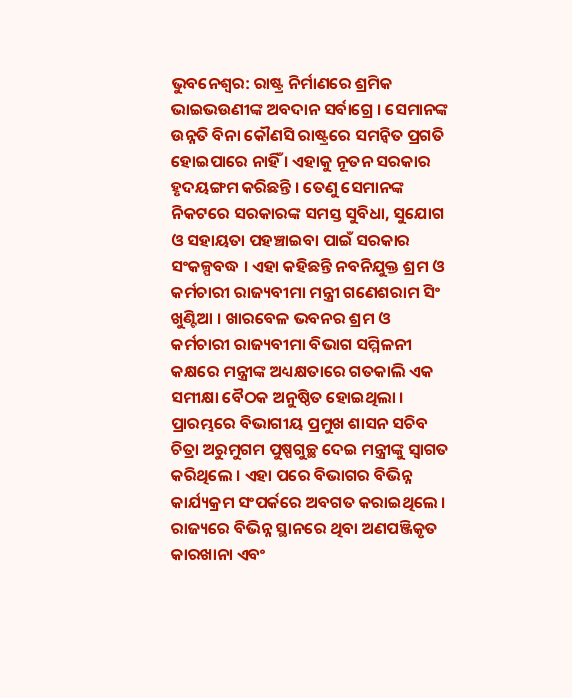ଭୁବନେଶ୍ୱର: ରାଷ୍ଟ୍ର ନିର୍ମାଣରେ ଶ୍ରମିକ ଭାଇଭଉଣୀଙ୍କ ଅବଦାନ ସର୍ବାଗ୍ରେ । ସେମାନଙ୍କ ଉନ୍ନତି ବିନା କୌଣସି ରାଷ୍ଟ୍ରରେ ସମନ୍ୱିତ ପ୍ରଗତି ହୋଇପାରେ ନାହିଁ । ଏହାକୁ ନୂତନ ସରକାର ହୃଦୟଙ୍ଗମ କରିଛନ୍ତି । ତେଣୁ ସେମାନଙ୍କ ନିକଟରେ ସରକାରଙ୍କ ସମସ୍ତ ସୁବିଧା, ସୁଯୋଗ ଓ ସହାୟତା ପହଞ୍ଚାଇବା ପାଇଁ ସରକାର ସଂକଳ୍ପବଦ୍ଧ । ଏହା କହିଛନ୍ତି ନବନିଯୁକ୍ତ ଶ୍ରମ ଓ କର୍ମଚାରୀ ରାଜ୍ୟବୀମା ମନ୍ତ୍ରୀ ଗଣେଶରାମ ସିଂ ଖୁଣ୍ଟିଆ । ଖାରବେଳ ଭବନର ଶ୍ରମ ଓ କର୍ମଚାରୀ ରାଜ୍ୟବୀମା ବିଭାଗ ସମ୍ମିଳନୀ କକ୍ଷରେ ମନ୍ତ୍ରୀଙ୍କ ଅଧ୍ୟକ୍ଷତାରେ ଗତକାଲି ଏକ ସମୀକ୍ଷା ବୈଠକ ଅନୁଷ୍ଠିତ ହୋଇଥିଲା । ପ୍ରାରମ୍ଭରେ ବିଭାଗୀୟ ପ୍ରମୁଖ ଶାସନ ସଚିବ ଚିତ୍ରା ଅରୁମୁଗମ ପୁଷ୍ପଗୁଚ୍ଛ ଦେଇ ମନ୍ତ୍ରୀଙ୍କୁ ସ୍ୱାଗତ କରିଥିଲେ । ଏହା ପରେ ବିଭାଗର ବିଭିନ୍ନ କାର୍ଯ୍ୟକ୍ରମ ସଂପର୍କରେ ଅବଗତ କରାଇଥିଲେ । ରାଜ୍ୟରେ ବିଭିନ୍ନ ସ୍ଥାନରେ ଥିବା ଅଣପଞ୍ଜିକୃତ କାରଖାନା ଏବଂ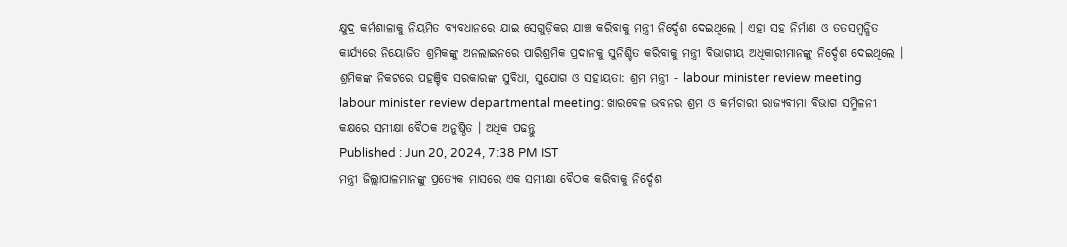କ୍ଷୁଦ୍ର କର୍ମଶାଳାକୁ ନିୟମିତ ବ୍ୟବଧାନରେ ଯାଇ ସେଗୁଡ଼ିକର ଯାଞ୍ଚ କରିବାକୁ ମନ୍ତ୍ରୀ ନିର୍ଦ୍ଦେଶ ଦେଇଥିଲେ । ଏହା ସହ ନିର୍ମାଣ ଓ ତତସମ୍ବନ୍ଧିତ କାର୍ଯ୍ୟରେ ନିୟୋଜିତ ଶ୍ରମିକଙ୍କୁ ଅନଲାଇନରେ ପାରିଶ୍ରମିକ ପ୍ରଦାନକୁ ସୁନିଶ୍ଚିତ କରିବାକୁ ମନ୍ତ୍ରୀ ବିଭାଗୀୟ ଅଧିକାରୀମାନଙ୍କୁ ନିର୍ଦ୍ଦେଶ ଦେଇଥିଲେ ।
ଶ୍ରମିକଙ୍କ ନିକଟରେ ପହଞ୍ଚିବ ସରକାରଙ୍କ ସୁବିଧା, ସୁଯୋଗ ଓ ସହାୟତା: ଶ୍ରମ ମନ୍ତ୍ରୀ - labour minister review meeting
labour minister review departmental meeting: ଖାରବେଳ ଭବନର ଶ୍ରମ ଓ କର୍ମଚାରୀ ରାଜ୍ୟବୀମା ବିଭାଗ ସମ୍ମିଳନୀ କକ୍ଷରେ ସମୀକ୍ଷା ବୈଠକ ଅନୁଷ୍ଠିତ । ଅଧିକ ପଢନ୍ତୁ
Published : Jun 20, 2024, 7:38 PM IST
ମନ୍ତ୍ରୀ ଜିଲ୍ଲାପାଳମାନଙ୍କୁ ପ୍ରତ୍ୟେକ ମାସରେ ଏକ ସମୀକ୍ଷା ବୈଠକ କରିବାକୁ ନିର୍ଦ୍ଦେଶ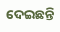ଦେଇଛନ୍ତି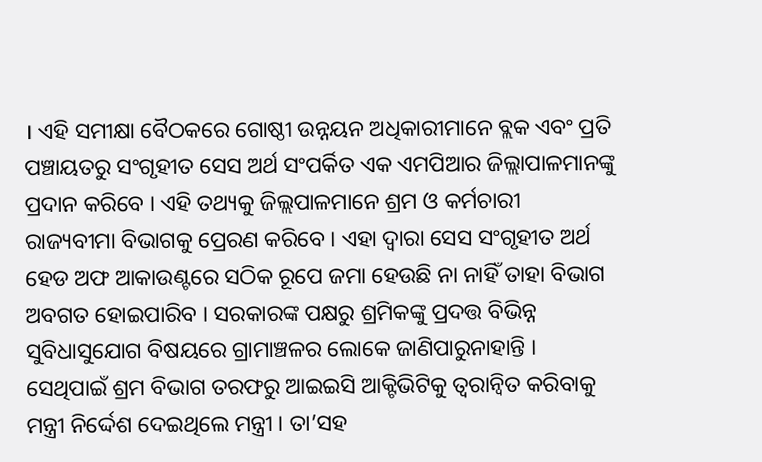। ଏହି ସମୀକ୍ଷା ବୈଠକରେ ଗୋଷ୍ଠୀ ଉନ୍ନୟନ ଅଧିକାରୀମାନେ ବ୍ଲକ ଏବଂ ପ୍ରତି ପଞ୍ଚାୟତରୁ ସଂଗୃହୀତ ସେସ ଅର୍ଥ ସଂପର୍କିତ ଏକ ଏମପିଆର ଜିଲ୍ଲାପାଳମାନଙ୍କୁ ପ୍ରଦାନ କରିବେ । ଏହି ତଥ୍ୟକୁ ଜିଲ୍ଲପାଳମାନେ ଶ୍ରମ ଓ କର୍ମଚାରୀ ରାଜ୍ୟବୀମା ବିଭାଗକୁ ପ୍ରେରଣ କରିବେ । ଏହା ଦ୍ୱାରା ସେସ ସଂଗୃହୀତ ଅର୍ଥ ହେଡ ଅଫ ଆକାଉଣ୍ଟରେ ସଠିକ ରୂପେ ଜମା ହେଉଛି ନା ନାହିଁ ତାହା ବିଭାଗ ଅବଗତ ହୋଇପାରିବ । ସରକାରଙ୍କ ପକ୍ଷରୁ ଶ୍ରମିକଙ୍କୁ ପ୍ରଦତ୍ତ ବିଭିନ୍ନ ସୁବିଧାସୁଯୋଗ ବିଷୟରେ ଗ୍ରାମାଞ୍ଚଳର ଲୋକେ ଜାଣିପାରୁନାହାନ୍ତି । ସେଥିପାଇଁ ଶ୍ରମ ବିଭାଗ ତରଫରୁ ଆଇଇସି ଆକ୍ଟିଭିଟିକୁ ତ୍ୱରାନ୍ୱିତ କରିବାକୁ ମନ୍ତ୍ରୀ ନିର୍ଦ୍ଦେଶ ଦେଇଥିଲେ ମନ୍ତ୍ରୀ । ତା’ସହ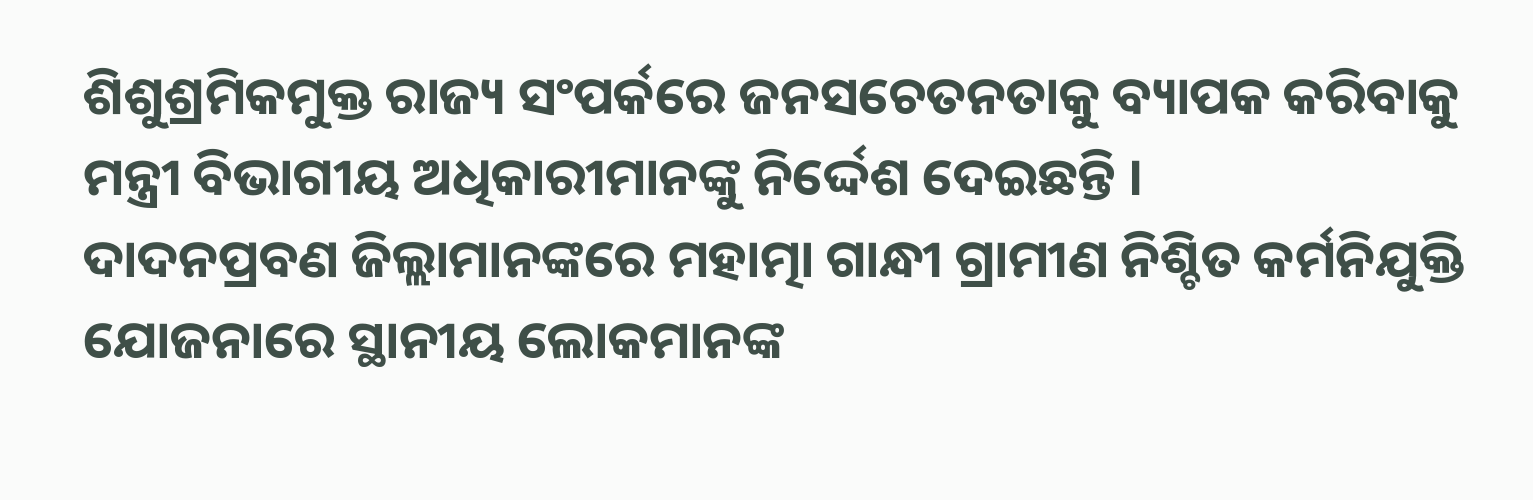ଶିଶୁଶ୍ରମିକମୁକ୍ତ ରାଜ୍ୟ ସଂପର୍କରେ ଜନସଚେତନତାକୁ ବ୍ୟାପକ କରିବାକୁ ମନ୍ତ୍ରୀ ବିଭାଗୀୟ ଅଧିକାରୀମାନଙ୍କୁ ନିର୍ଦ୍ଦେଶ ଦେଇଛନ୍ତି ।
ଦାଦନପ୍ରବଣ ଜିଲ୍ଲାମାନଙ୍କରେ ମହାତ୍ମା ଗାନ୍ଧୀ ଗ୍ରାମୀଣ ନିଶ୍ଚିତ କର୍ମନିଯୁକ୍ତି ଯୋଜନାରେ ସ୍ଥାନୀୟ ଲୋକମାନଙ୍କ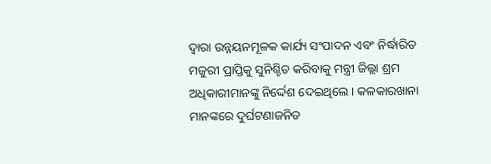ଦ୍ୱାରା ଉନ୍ନୟନମୂଳକ କାର୍ଯ୍ୟ ସଂପାଦନ ଏବଂ ନିର୍ଦ୍ଧାରିତ ମଜୁରୀ ପ୍ରାପ୍ତିକୁ ସୁନିଶ୍ଚିତ କରିବାକୁ ମନ୍ତ୍ରୀ ଜିଲ୍ଲା ଶ୍ରମ ଅଧିକାରୀମାନଙ୍କୁ ନିର୍ଦ୍ଦେଶ ଦେଇଥିଲେ । କଳକାରଖାନା ମାନଙ୍କରେ ଦୁର୍ଘଟଣାଜନିତ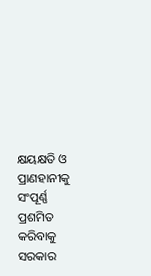କ୍ଷୟକ୍ଷତି ଓ ପ୍ରାଣହାନୀକୁ ସଂପୂର୍ଣ୍ଣ ପ୍ରଶମିତ କରିବାକୁ ସରକାର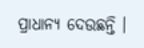ପ୍ରାଧାନ୍ୟ ଦେଉଛନ୍ତି ।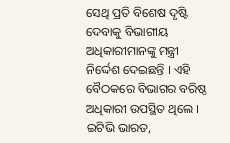ସେଥି ପ୍ରତି ବିଶେଷ ଦୃଷ୍ଟି ଦେବାକୁ ବିଭାଗୀୟ ଅଧିକାରୀମାନଙ୍କୁ ମନ୍ତ୍ରୀ ନିର୍ଦ୍ଦେଶ ଦେଇଛନ୍ତି । ଏହି ବୈଠକରେ ବିଭାଗର ବରିଷ୍ଠ ଅଧିକାରୀ ଉପସ୍ଥିତ ଥିଲେ ।
ଇଟିଭି ଭାରତ,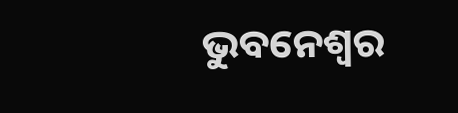ଭୁବନେଶ୍ୱର